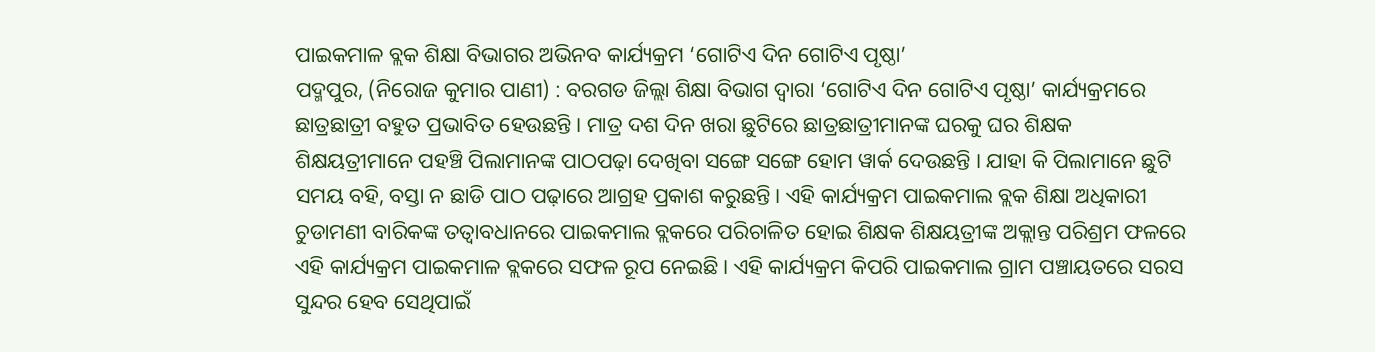ପାଇକମାଳ ବ୍ଲକ ଶିକ୍ଷା ବିଭାଗର ଅଭିନବ କାର୍ଯ୍ୟକ୍ରମ ‘ଗୋଟିଏ ଦିନ ଗୋଟିଏ ପୃଷ୍ଠା’
ପଦ୍ମପୁର, (ନିରୋଜ କୁମାର ପାଣୀ) : ବରଗଡ ଜିଲ୍ଲା ଶିକ୍ଷା ବିଭାଗ ଦ୍ଵାରା ‘ଗୋଟିଏ ଦିନ ଗୋଟିଏ ପୃଷ୍ଠା’ କାର୍ଯ୍ୟକ୍ରମରେ ଛାତ୍ରଛାତ୍ରୀ ବହୁତ ପ୍ରଭାବିତ ହେଉଛନ୍ତି । ମାତ୍ର ଦଶ ଦିନ ଖରା ଛୁଟିରେ ଛାତ୍ରଛାତ୍ରୀମାନଙ୍କ ଘରକୁ ଘର ଶିକ୍ଷକ ଶିକ୍ଷୟତ୍ରୀମାନେ ପହଞ୍ଚି ପିଲାମାନଙ୍କ ପାଠପଢ଼ା ଦେଖିବା ସଙ୍ଗେ ସଙ୍ଗେ ହୋମ ୱାର୍କ ଦେଉଛନ୍ତି । ଯାହା କି ପିଲାମାନେ ଛୁଟି ସମୟ ବହି, ବସ୍ତା ନ ଛାଡି ପାଠ ପଢ଼ାରେ ଆଗ୍ରହ ପ୍ରକାଶ କରୁଛନ୍ତି । ଏହି କାର୍ଯ୍ୟକ୍ରମ ପାଇକମାଲ ବ୍ଲକ ଶିକ୍ଷା ଅଧିକାରୀ ଚୁଡାମଣୀ ବାରିକଙ୍କ ତତ୍ୱାବଧାନରେ ପାଇକମାଲ ବ୍ଲକରେ ପରିଚାଳିତ ହୋଇ ଶିକ୍ଷକ ଶିକ୍ଷୟତ୍ରୀଙ୍କ ଅକ୍ଲାନ୍ତ ପରିଶ୍ରମ ଫଳରେ ଏହି କାର୍ଯ୍ୟକ୍ରମ ପାଇକମାଳ ବ୍ଲକରେ ସଫଳ ରୂପ ନେଇଛି । ଏହି କାର୍ଯ୍ୟକ୍ରମ କିପରି ପାଇକମାଲ ଗ୍ରାମ ପଞ୍ଚାୟତରେ ସରସ ସୁନ୍ଦର ହେବ ସେଥିପାଇଁ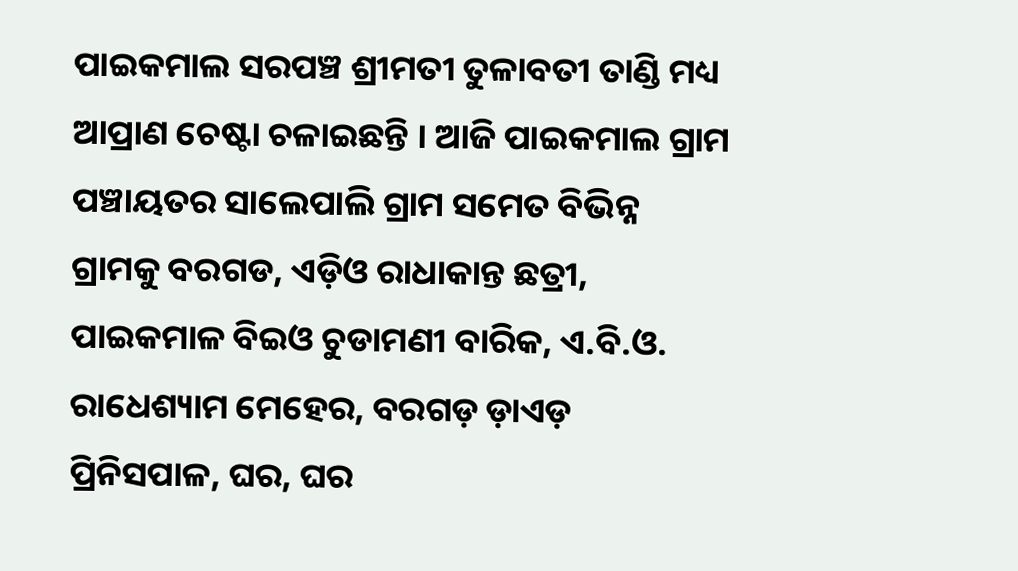ପାଇକମାଲ ସରପଞ୍ଚ ଶ୍ରୀମତୀ ତୁଳାବତୀ ତାଣ୍ଡି ମଧ୍ୟ ଆପ୍ରାଣ ଚେଷ୍ଟା ଚଳାଇଛନ୍ତି । ଆଜି ପାଇକମାଲ ଗ୍ରାମ ପଞ୍ଚାୟତର ସାଲେପାଲି ଗ୍ରାମ ସମେତ ବିଭିନ୍ନ ଗ୍ରାମକୁ ବରଗଡ, ଏଡ଼ିଓ ରାଧାକାନ୍ତ ଛତ୍ରୀ, ପାଇକମାଳ ବିଇଓ ଚୁଡାମଣୀ ବାରିକ, ଏ.ବି.ଓ. ରାଧେଶ୍ୟାମ ମେହେର, ବରଗଡ଼ ଡ଼ାଏଡ଼ ପ୍ରିନିସପାଳ, ଘର, ଘର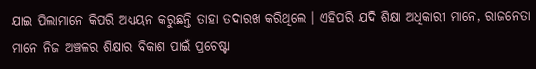ଯାଇ ପିଲାମାନେ କିପରି ଅଧ୍ୟୟନ କରୁଛନ୍ତି ତାହା ତଦାରଖ କରିଥିଲେ । ଏହିପରି ଯଦି ଶିକ୍ଷା ଅଧିକାରୀ ମାନେ, ରାଜନେତା ମାନେ ନିଜ ଅଞ୍ଚଳର ଶିକ୍ଷାର ବିକାଶ ପାଇଁ ପ୍ରଚେଷ୍ଟା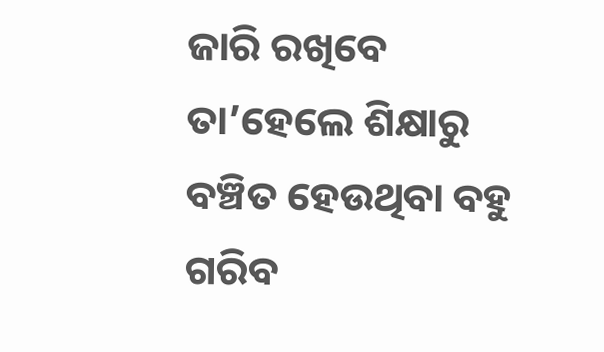ଜାରି ରଖିବେ ତା’ହେଲେ ଶିକ୍ଷାରୁ ବଞ୍ଚିତ ହେଉଥିବା ବହୁ ଗରିବ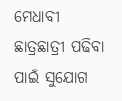ମେଧାବୀ ଛାତ୍ରଛାତ୍ରୀ ପଢିବା ପାଇଁ ସୁଯୋଗ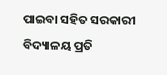ପାଇବା ସହିତ ସରକାରୀ ବିଦ୍ୟାଳୟ ପ୍ରତି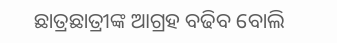ଛାତ୍ରଛାତ୍ରୀଙ୍କ ଆଗ୍ରହ ବଢିବ ବୋଲି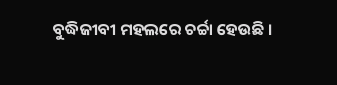ବୁଦ୍ଧିଜୀବୀ ମହଲରେ ଚର୍ଚ୍ଚା ହେଉଛି ।